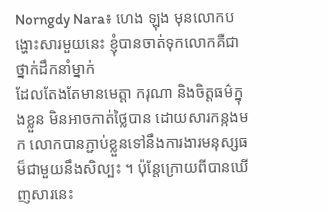Norngdy Nara៖ ហេង ឡុង មុនលោកបង្ហោះសារមួយនេះ ខ្ញុំបានចាត់ទុកលោកគឺជាថ្នាក់ដឹកនាំម្នាក់
ដែលតែងតែមានមេត្តា ករុណា និងចិត្តធម៌ក្នុងខ្លួន មិនអាចកាត់ថ្លៃបាន ដោយសារកន្កងមក លោកបានភ្ជាប់ខ្លួនទៅនឹងការងារមនុស្សធម៏ជាមួយនឹងសិល្បះ ។ ប៉ុន្តែក្រោយពីបានឃេីញសារនេះ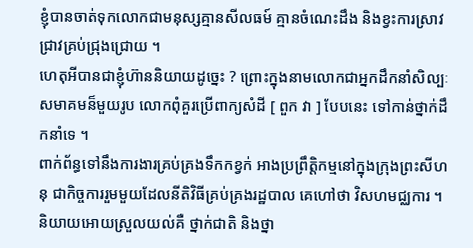ខ្ញុំបានចាត់ទុកលោកជាមនុស្សគ្មានសីលធម៍ គ្មានចំណេះដឹង និងខ្វះការស្រាវជ្រាវគ្រប់ជ្រុងជ្រោយ ។
ហេតុអីបានជាខ្ញុំហ៊ាននិយាយដូច្នេះ ? ព្រោះក្នុងនាមលោកជាអ្នកដឹកនាំសិល្បៈ សមាគមន៏មួយរូប លោកពុំគួរប្រេីពាក្យសំដី [ ពួក វា ] បែបនេះ ទៅកាន់ថ្នាក់ដឹកនាំទេ ។
ពាក់ព័ន្ធទៅនឹងការងារគ្រប់គ្រងទឹកកខ្វក់ អាងប្រព្រឹត្តិកម្មនៅក្នុងក្រុងព្រះសីហនុ ជាកិច្ចការរួមមួយដែលនីតិវិធីគ្រប់គ្រងរដ្ឋបាល គេហៅថា វិសហមជ្ឈការ ។ និយាយអោយស្រួលយល់គឺ ថ្នាក់ជាតិ និងថ្នា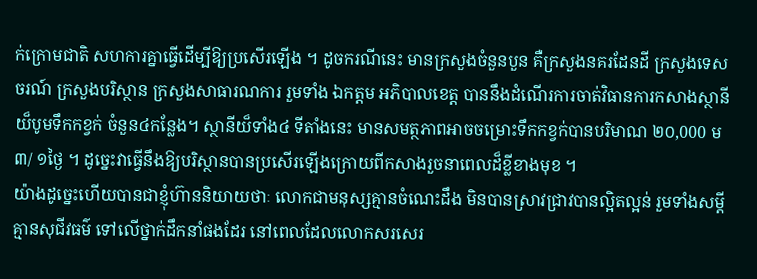ក់ក្រោមជាតិ សហការគ្នាធ្វេីដេីម្បីឱ្យប្រសេីរឡេីង ។ ដូចករណីនេះ មានក្រសួងចំនួនបួន គឺក្រសួងនគរដែនដី ក្រសួងទេសចរណ៍ ក្រសួងបរិស្ថាន ក្រសួងសាធារណការ រួមទាំង ឯកត្តម អភិបាលខេត្ត បាននឹងដំណេីរការចាត់វិធានការកសាងស្ថានីយ៏បូមទឹកកខ្វក់ ចំនួន៤កន្លែង។ ស្ថានីយ៏ទាំង៤ ទីតាំងនេះ មានសមត្ថភាពអាចចម្រោះទឹកកខ្វក់បានបរិមាណ ២០,000 ម៣/ ១ថ្ងៃ ។ ដូច្នេះវាធ្វេីនឹងឱ្យបរិស្ថានបានប្រសេីរឡេីងក្រោយពីកសាងរួចនាពេលដ៏ខ្លីខាងមុខ ។
យ៉ាងដូច្នេះហើយបានជាខ្ញុំហ៊ាននិយាយថាៈ លោកជាមនុស្សគ្មានចំណេះដឹង មិនបានស្រាវជ្រាវបានល្អិតល្អន់ រួមទាំងសម្ដីគ្មានសុជីវធម៌ ទៅលេីថ្នាក់ដឹកនាំផងដែរ នៅពេលដែលលោកសរសេរ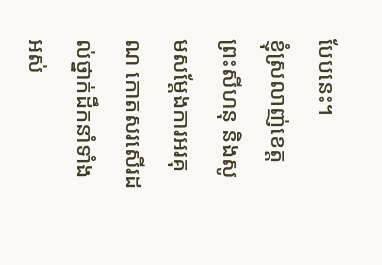បែបនេះ។
ខ្ញុំស្រលាញ់ខេត្តព្រះសីហនុ និងសូមសម្តែងការអរគុណ កោតសរសេីរដល់ថ្នាក់ដឹកនាំទាំងអស់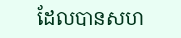ដែលបានសហ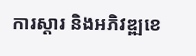ការស្តារ និងអភិវឌ្ឍខេ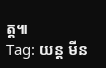ត្ត៕
Tag: យន្ត មីន